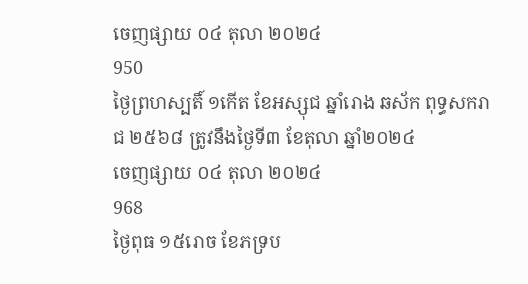ចេញផ្សាយ ០៤ តុលា ២០២៤
950
ថ្ងៃព្រហស្បតិ៍ ១កើត ខែអស្សុជ ឆ្នាំរោង ឆស័ក ពុទ្ធសករាជ ២៥៦៨ ត្រូវនឹងថ្ងៃទី៣ ខែតុលា ឆ្នាំ២០២៤
ចេញផ្សាយ ០៤ តុលា ២០២៤
968
ថ្ងៃពុធ ១៥រោច ខែភទ្រប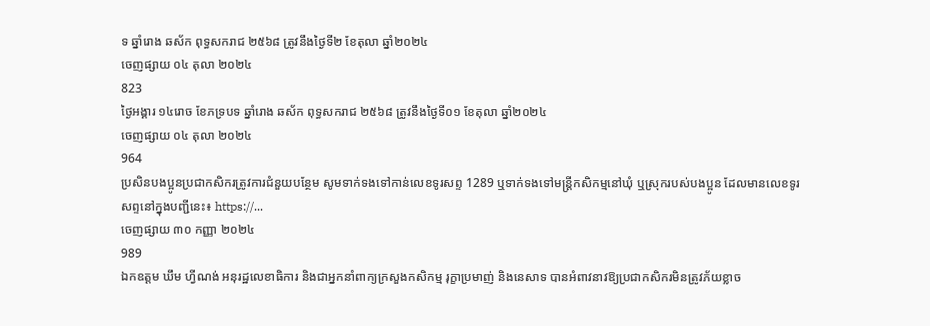ទ ឆ្នាំរោង ឆស័ក ពុទ្ធសករាជ ២៥៦៨ ត្រូវនឹងថ្ងៃទី២ ខែតុលា ឆ្នាំ២០២៤
ចេញផ្សាយ ០៤ តុលា ២០២៤
823
ថ្ងៃអង្គារ ១៤រោច ខែភទ្របទ ឆ្នាំរោង ឆស័ក ពុទ្ធសករាជ ២៥៦៨ ត្រូវនឹងថ្ងៃទី០១ ខែតុលា ឆ្នាំ២០២៤
ចេញផ្សាយ ០៤ តុលា ២០២៤
964
ប្រសិនបងប្អូនប្រជាកសិករត្រូវការជំនួយបន្ថែម សូមទាក់ទងទៅកាន់លេខទូរសព្ទ 1289 ឬទាក់ទងទៅមន្ត្រីកសិកម្មនៅឃុំ ឬស្រុករបស់បងប្អូន ដែលមានលេខទូរសព្ទនៅក្នុងបញ្ជីនេះ៖ https://...
ចេញផ្សាយ ៣០ កញ្ញា ២០២៤
989
ឯកឧត្តម ឃឹម ហ្វីណង់ អនុរដ្ឋលេខាធិការ និងជាអ្នកនាំពាក្យក្រសួងកសិកម្ម រុក្ខាប្រមាញ់ និងនេសាទ បានអំពាវនាវឱ្យប្រជាកសិករមិនត្រូវភ័យខ្លាច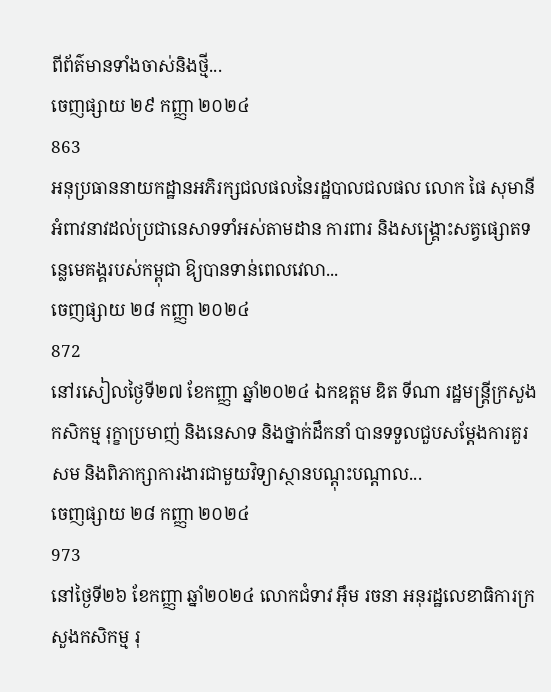ពីព័ត៌មានទាំងចាស់និងថ្មី...
ចេញផ្សាយ ២៩ កញ្ញា ២០២៤
863
អនុប្រធាននាយកដ្ឋានអភិរក្សជលផលនៃរដ្ឋបាលជលផល លោក ផៃ សុមានី អំពាវនាវដល់ប្រជានេសាទទាំអស់តាមដាន ការពារ និងសង្គ្រោះសត្វផ្សោតទន្លេមេគង្គរបស់កម្ពុជា ឱ្យបានទាន់ពេលវេលា...
ចេញផ្សាយ ២៨ កញ្ញា ២០២៤
872
នៅរសៀលថ្ងៃទី២៧ ខែកញ្ញា ឆ្នាំ២០២៤ ឯកឧត្តម ឌិត ទីណា រដ្ឋមន្ត្រីក្រសួងកសិកម្ម រុក្ខាប្រមាញ់ និងនេសាទ និងថ្នាក់ដឹកនាំ បានទទួលជួបសម្តែងការគួរសម និងពិភាក្សាការងារជាមួយវិទ្យាស្ថានបណ្តុះបណ្តាល...
ចេញផ្សាយ ២៨ កញ្ញា ២០២៤
973
នៅថ្ងៃទី២៦ ខែកញ្ញា ឆ្នាំ២០២៤ លោកជំទាវ អ៊ឹម រចនា អនុរដ្ឋលេខាធិការក្រសួងកសិកម្ម រុ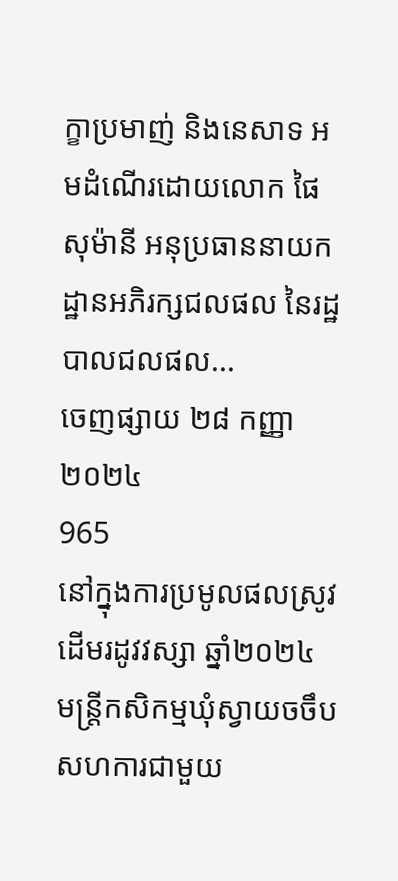ក្ខាប្រមាញ់ និងនេសាទ អមដំណើរដោយលោក ផៃ សុម៉ានី អនុប្រធាននាយកដ្ឋានអភិរក្សជលផល នៃរដ្ឋបាលជលផល...
ចេញផ្សាយ ២៨ កញ្ញា ២០២៤
965
នៅក្នុងការប្រមូលផលស្រូវដើមរដូវវស្សា ឆ្នាំ២០២៤ មន្រ្តីកសិកម្មឃុំស្វាយចចឹប សហការជាមួយ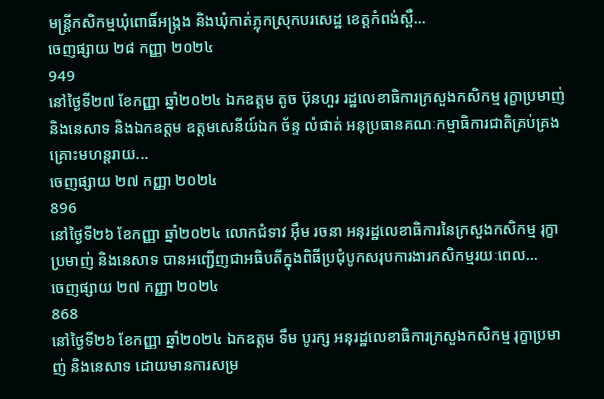មន្រ្តីកសិកម្មឃុំពោធិ៍អង្ក្រង និងឃុំកាត់ភ្លុកស្រុកបរសេដ្ឋ ខេត្តកំពង់ស្ពឺ...
ចេញផ្សាយ ២៨ កញ្ញា ២០២៤
949
នៅថ្ងៃទី២៧ ខែកញ្ញា ឆ្នាំ២០២៤ ឯកឧត្តម តូច ប៊ុនហួរ រដ្ឋលេខាធិការក្រសួងកសិកម្ម រុក្ខាប្រមាញ់ និងនេសាទ និងឯកឧត្តម ឧត្តមសេនីយ៍ឯក ច័ន្ទ លំផាត់ អនុប្រធានគណៈកម្មាធិការជាតិគ្រប់គ្រងគ្រោះមហន្តរាយ...
ចេញផ្សាយ ២៧ កញ្ញា ២០២៤
896
នៅថ្ងៃទី២៦ ខែកញ្ញា ឆ្នាំ២០២៤ លោកជំទាវ អ៊ឹម រចនា អនុរដ្ឋលេខាធិការនៃក្រសួងកសិកម្ម រុក្ខាប្រមាញ់ និងនេសាទ បានអញ្ជើញជាអធិបតីក្នុងពិធីប្រជុំបូកសរុបការងារកសិកម្មរយៈពេល...
ចេញផ្សាយ ២៧ កញ្ញា ២០២៤
868
នៅថ្ងៃទី២៦ ខែកញ្ញា ឆ្នាំ២០២៤ ឯកឧត្តម ទឹម បូរក្ស អនុរដ្ឋលេខាធិការក្រសួងកសិកម្ម រុក្ខាប្រមាញ់ និងនេសាទ ដោយមានការសម្រ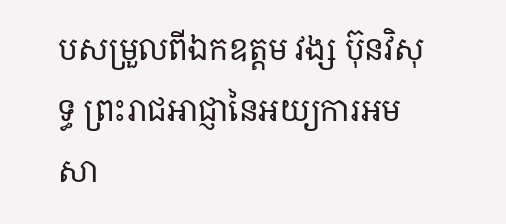បសម្រួលពីឯកឧត្តម វង្ស ប៊ុនវិសុទ្ធ ព្រះរាជអាជ្ញានៃអយ្យការអមសា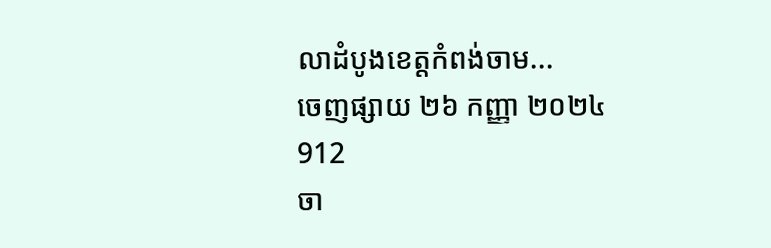លាដំបូងខេត្តកំពង់ចាម...
ចេញផ្សាយ ២៦ កញ្ញា ២០២៤
912
ចា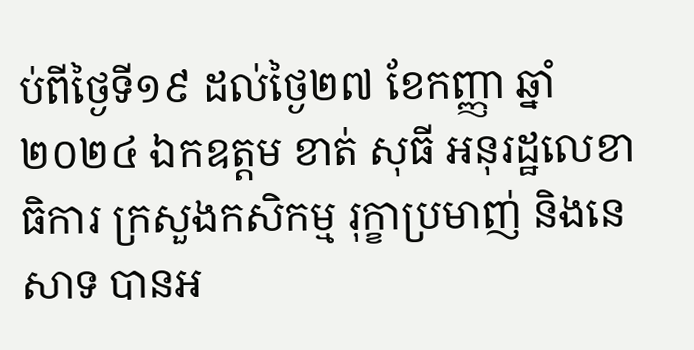ប់ពីថ្ងៃទី១៩ ដល់ថ្ងៃ២៧ ខែកញ្ញា ឆ្នាំ២០២៤ ឯកឧត្តម ខាត់ សុធី អនុរដ្ឋលេខាធិការ ក្រសួងកសិកម្ម រុក្ខាប្រមាញ់ និងនេសាទ បានអ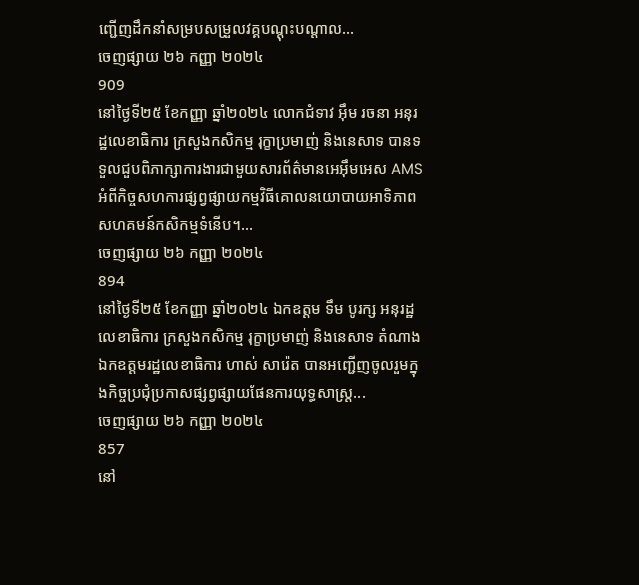ញ្ជើញដឹកនាំសម្របសម្រួលវគ្គបណ្តុះបណ្តាល...
ចេញផ្សាយ ២៦ កញ្ញា ២០២៤
909
នៅថ្ងៃទី២៥ ខែកញ្ញា ឆ្នាំ២០២៤ លោកជំទាវ អ៊ឹម រចនា អនុរដ្ឋលេខាធិការ ក្រសួងកសិកម្ម រុក្ខាប្រមាញ់ និងនេសាទ បានទទួលជួបពិភាក្សាការងារជាមួយសារព័ត៌មានអេអ៊ឹមអេស AMS អំពីកិច្ចសហការផ្សព្វផ្សាយកម្មវិធីគោលនយោបាយអាទិភាពសហគមន៍កសិកម្មទំនើប។...
ចេញផ្សាយ ២៦ កញ្ញា ២០២៤
894
នៅថ្ងៃទី២៥ ខែកញ្ញា ឆ្នាំ២០២៤ ឯកឧត្តម ទឹម បូរក្ស អនុរដ្ឋលេខាធិការ ក្រសួងកសិកម្ម រុក្ខាប្រមាញ់ និងនេសាទ តំណាងឯកឧត្តមរដ្ឋលេខាធិការ ហាស់ សារ៉េត បានអញ្ជើញចូលរួមក្នុងកិច្ចប្រជុំប្រកាសផ្សព្វផ្សាយផែនការយុទ្ធសាស្ត្រ...
ចេញផ្សាយ ២៦ កញ្ញា ២០២៤
857
នៅ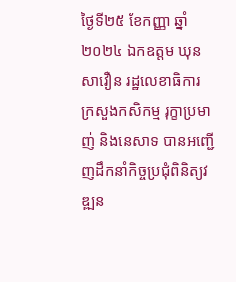ថ្ងៃទី២៥ ខែកញ្ញា ឆ្នាំ២០២៤ ឯកឧត្តម ឃុន សាវឿន រដ្ឋលេខាធិការ ក្រសួងកសិកម្ម រុក្ខាប្រមាញ់ និងនេសាទ បានអញ្ជើញដឹកនាំកិច្ចប្រជុំពិនិត្យវឌ្ឍន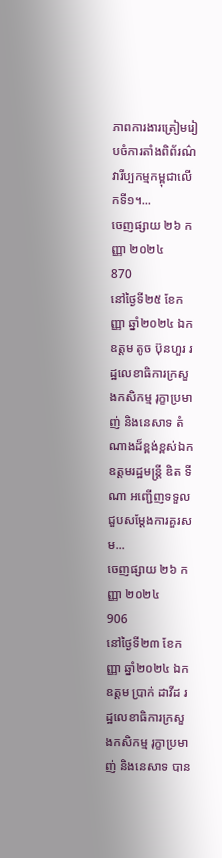ភាពការងារត្រៀមរៀបចំការតាំងពិព័រណ៌វារីប្បកម្មកម្ពុជាលើកទី១។...
ចេញផ្សាយ ២៦ កញ្ញា ២០២៤
870
នៅថ្ងៃទី២៥ ខែកញ្ញា ឆ្នាំ២០២៤ ឯកឧត្តម តូច ប៊ុនហួរ រដ្ឋលេខាធិការក្រសួងកសិកម្ម រុក្ខាប្រមាញ់ និងនេសាទ តំណាងដ៏ខ្ពង់ខ្ពស់ឯកឧត្តមរដ្ឋមន្ត្រី ឌិត ទីណា អញ្ជើញទទួលជួបសម្តែងការគួរសម...
ចេញផ្សាយ ២៦ កញ្ញា ២០២៤
906
នៅថ្ងៃទី២៣ ខែកញ្ញា ឆ្នាំ២០២៤ ឯកឧត្តម ប្រាក់ ដាវីដ រដ្ឋលេខាធិការក្រសួងកសិកម្ម រុក្ខាប្រមាញ់ និងនេសាទ បាន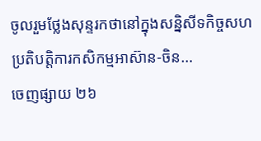ចូលរួមថ្លែងសុន្ទរកថានៅក្នុងសន្និសីទកិច្ចសហប្រតិបត្តិការកសិកម្មអាស៊ាន-ចិន...
ចេញផ្សាយ ២៦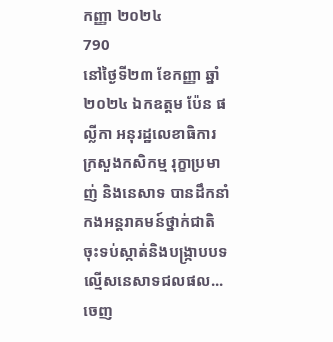កញ្ញា ២០២៤
790
នៅថ្ងៃទី២៣ ខែកញ្ញា ឆ្នាំ២០២៤ ឯកឧត្តម ប៉ែន ផល្លីកា អនុរដ្ឋលេខាធិការក្រសួងកសិកម្ម រុក្ខាប្រមាញ់ និងនេសាទ បានដឹកនាំកងអន្តរាគមន៍ថ្នាក់ជាតិ ចុះទប់ស្កាត់និងបង្ក្រាបបទល្មើសនេសាទជលផល...
ចេញ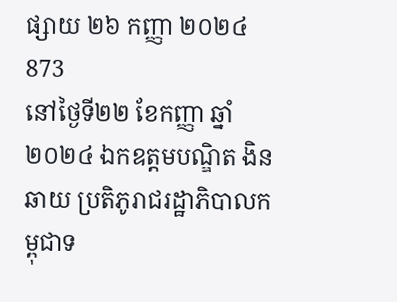ផ្សាយ ២៦ កញ្ញា ២០២៤
873
នៅថ្ងៃទី២២ ខែកញ្ញា ឆ្នាំ២០២៤ ឯកឧត្តមបណ្ឌិត ងិន ឆាយ ប្រតិភូរាជរដ្ឋាភិបាលកម្ពុជាទ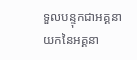ទួលបន្ទុកជាអគ្គនាយកនៃអគ្គនា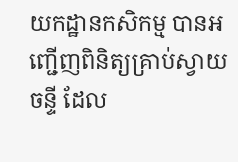យកដ្ឋានកសិកម្ម បានអញ្ជើញពិនិត្យគ្រាប់ស្វាយចន្ទី ដែល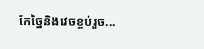កែច្នៃនិងវេចខ្ចប់រួច...